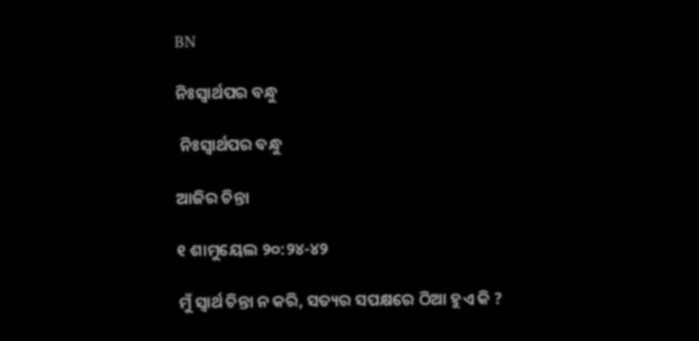BN

ନିଃସ୍ୱାର୍ଥପର ବନ୍ଧୁ

 ନିଃସ୍ୱାର୍ଥପର ବନ୍ଧୁ

ଆଜିର ଚିନ୍ତା

୧ ଶାମୁୟେଲ ୨୦:୨୪-୪୨

ମୁଁ ସ୍ୱାର୍ଥ ଚିନ୍ତା ନ କରି, ସତ୍ୟର ସପକ୍ଷରେ ଠିଆ ହୁଏ କି ?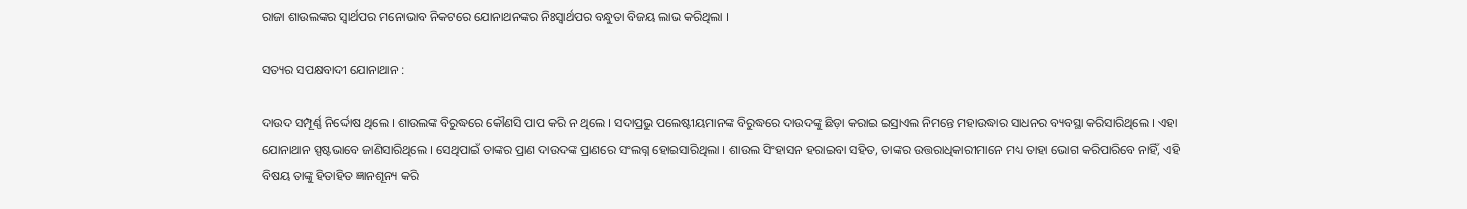ରାଜା ଶାଉଲଙ୍କର ସ୍ୱାର୍ଥପର ମନୋଭାବ ନିକଟରେ ଯୋନାଥନଙ୍କର ନିଃସ୍ୱାର୍ଥପର ବନ୍ଧୁତା ବିଜୟ ଲାଭ କରିଥିଲା ।

ସତ୍ୟର ସପକ୍ଷବାଦୀ ଯୋନାଥାନ :

ଦାଉଦ ସମ୍ପୂର୍ଣ୍ଣ ନିର୍ଦ୍ଦୋଷ ଥିଲେ । ଶାଉଲଙ୍କ ବିରୁଦ୍ଧରେ କୌଣସି ପାପ କରି ନ ଥିଲେ । ସଦାପ୍ରଭୁ ପଲେଷ୍ଟୀୟମାନଙ୍କ ବିରୁଦ୍ଧରେ ଦାଉଦଙ୍କୁ ଛିଡ଼ା କରାଇ ଇସ୍ରାଏଲ ନିମନ୍ତେ ମହାଉଦ୍ଧାର ସାଧନର ବ୍ୟବସ୍ଥା କରିସାରିଥିଲେ । ଏହା ଯୋନାଥାନ ସ୍ପଷ୍ଟଭାବେ ଜାଣିସାରିଥିଲେ । ସେଥିପାଇଁ ତାଙ୍କର ପ୍ରାଣ ଦାଉଦଙ୍କ ପ୍ରାଣରେ ସଂଲଗ୍ନ ହୋଇସାରିଥିଲା । ଶାଉଲ ସିଂହାସନ ହରାଇବା ସହିତ, ତାଙ୍କର ଉତ୍ତରାଧିକାରୀମାନେ ମଧ୍ୟ ତାହା ଭୋଗ କରିପାରିବେ ନାହିଁ, ଏହି ବିଷୟ ତାଙ୍କୁ ହିତାହିତ ଜ୍ଞାନଶୂନ୍ୟ କରି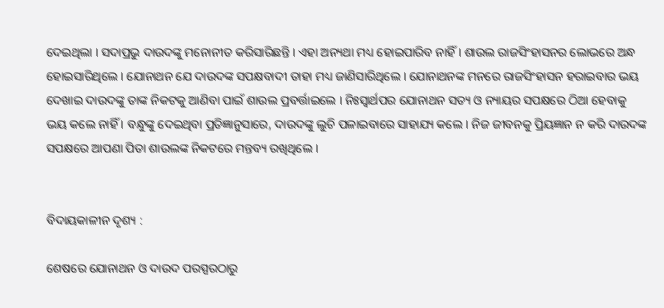ଦେଇଥିଲା । ସଦାପ୍ରଭୁ ଦାଉଦଙ୍କୁ ମନୋନୀତ କରିସାରିଛନ୍ତି । ଏହା ଅନ୍ୟଥା ମଧ୍ୟ ହୋଇପାରିବ ନାହିଁ । ଶାଉଲ ରାଜସିଂହାସନର ଲୋଭରେ ଅନ୍ଧ ହୋଇସାରିଥିଲେ । ଯୋନାଥନ ଯେ ଦାଉଦଙ୍କ ସପକ୍ଷବାଦୀ ତାହା ମଧ୍ୟ ଜାଣିସାରିଥିଲେ । ଯୋନାଥନଙ୍କ ମନରେ ରାଜସିଂହାସନ ହରାଇବାର ଭୟ ଦେଖାଇ ଦାଉଦଙ୍କୁ ତାଙ୍କ ନିକଟକୁ ଆଣିବା ପାଇଁ ଶାଉଲ ପ୍ରବର୍ତ୍ତାଇଲେ । ନିଃସ୍ୱାର୍ଥପର ଯୋନାଥନ ସତ୍ୟ ଓ ନ୍ୟାୟର ସପକ୍ଷରେ ଠିଆ ହେବାକୁ ଭୟ କଲେ ନାହିଁ । ବନ୍ଧୁଙ୍କୁ ଦେଇଥିବା ପ୍ରତିଜ୍ଞାନୁସାରେ, ଦାଉଦଙ୍କୁ ଲୁଚି ପଳାଇବାରେ ସାହାଯ୍ୟ କଲେ । ନିଜ ଜୀବନକୁ ପ୍ରିୟଜ୍ଞାନ ନ କରି ଦାଉଦଙ୍କ ସପକ୍ଷରେ ଆପଣା ପିତା ଶାଉଲଙ୍କ ନିକଟରେ ମନ୍ତବ୍ୟ ରଖିଥିଲେ ।


ବିଦାୟକାଳୀନ ଦୃଶ୍ୟ :

ଶେଷରେ ଯୋନାଥନ ଓ ଦାଉଦ ପରସ୍ପରଠାରୁ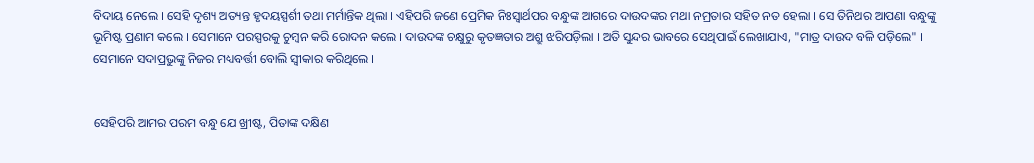ବିଦାୟ ନେଲେ । ସେହି ଦୃଶ୍ୟ ଅତ୍ୟନ୍ତ ହୃଦୟସ୍ପର୍ଶୀ ତଥା ମର୍ମାନ୍ତିକ ଥିଲା । ଏହିପରି ଜଣେ ପ୍ରେମିକ ନିଃସ୍ୱାର୍ଥପର ବନ୍ଧୁଙ୍କ ଆଗରେ ଦାଉଦଙ୍କର ମଥା ନମ୍ରତାର ସହିତ ନତ ହେଲା । ସେ ତିନିଥର ଆପଣା ବନ୍ଧୁଙ୍କୁ ଭୂମିଷ୍ଟ ପ୍ରଣାମ କଲେ । ସେମାନେ ପରସ୍ପରକୁ ଚୁମ୍ବନ କରି ରୋଦନ କଲେ । ଦାଉଦଙ୍କ ଚକ୍ଷୁରୁ କୃତଜ୍ଞତାର ଅଶ୍ରୁ ଝରିପଡ଼ିଲା । ଅତି ସୁନ୍ଦର ଭାବରେ ସେଥିପାଇଁ ଲେଖାଯାଏ, "ମାତ୍ର ଦାଉଦ ବଳି ପଡ଼ିଲେ" । ସେମାନେ ସଦାପ୍ରଭୁଙ୍କୁ ନିଜର ମଧ୍ୟବର୍ତ୍ତୀ ବୋଲି ସ୍ଵୀକାର କରିଥିଲେ ।


ସେହିପରି ଆମର ପରମ ବନ୍ଧୁ ଯେ ଖ୍ରୀଷ୍ଟ, ପିତାଙ୍କ ଦକ୍ଷିଣ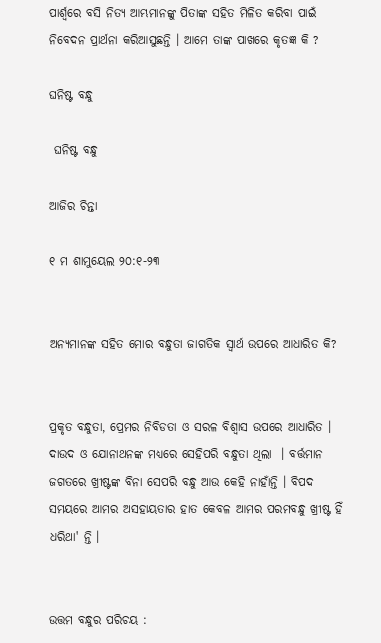ପାର୍ଶ୍ୱରେ ବସି ନିତ୍ୟ ଆମ୍ଭମାନଙ୍କୁ ପିତାଙ୍କ ସହିତ ମିଳିତ କରିବା ପାଇଁ ନିବେଦନ ପ୍ରାର୍ଥନା କରିଆସୁଛନ୍ତି । ଆମେ ତାଙ୍କ ପାଖରେ କୃତଜ୍ଞ କି ?

ଘନିଷ୍ଟ ବନ୍ଧୁ

 ଘନିଷ୍ଟ ବନ୍ଧୁ

ଆଜିର ଚିନ୍ତା

୧ ମ ଶାମୁୟେଲ ୨୦:୧-୨୩


ଅନ୍ୟମାନଙ୍କ ସହିତ ମୋର ବନ୍ଧୁତା ଜାଗତିକ ସ୍ୱାର୍ଥ ଉପରେ ଆଧାରିତ କି?


ପ୍ରକୃତ ବନ୍ଧୁତା, ପ୍ରେମର ନିବିଡତା ଓ ସରଳ ବିଶ୍ଵାସ ଉପରେ ଆଧାରିତ । ଦାଉଦ ଓ ଯୋନାଥନଙ୍କ ମଧ୍ୟରେ ସେହିପରି ବନ୍ଧୁତା ଥିଲା  । ବର୍ତ୍ତମାନ ଜଗତରେ ଖ୍ରୀଷ୍ଟଙ୍କ ବିନା ସେପରି ବନ୍ଧୁ ଆଉ କେହି ନାହାଁନ୍ତି । ବିପଦ ସମୟରେ ଆମର ଅସହାୟତାର ହାତ କେବଳ ଆମର ପରମବନ୍ଧୁ ଖ୍ରୀଷ୍ଟ ହିଁ ଧରିଥା' ନ୍ତି ।


ଉତ୍ତମ ବନ୍ଧୁର ପରିଚୟ :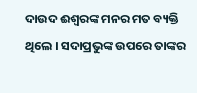ଦାଉଦ ଈଶ୍ଵରଙ୍କ ମନର ମତ ବ୍ୟକ୍ତି ଥିଲେ । ସଦାପ୍ରଭୁଙ୍କ ଉପରେ ତାଙ୍କର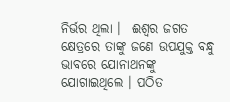ନିର୍ଭର ଥିଲା ।  ଈଶ୍ଵର ଜଗତ କ୍ଷେତ୍ରରେ ତାଙ୍କୁ ଜଣେ ଉପଯୁକ୍ତ ବନ୍ଧୁ ଭାବରେ ଯୋନାଥନଙ୍କୁ ଯୋଗାଇଥିଲେ । ପଠିତ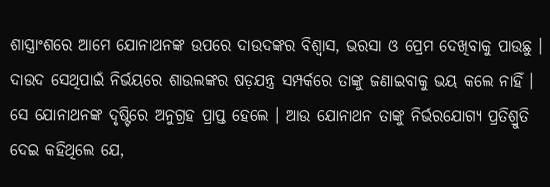ଶାସ୍ତ୍ରାଂଶରେ ଆମେ ଯୋନାଥନଙ୍କ ଉପରେ ଦାଉଦଙ୍କର ବିଶ୍ଵାସ, ଭରସା ଓ ପ୍ରେମ ଦେଖିବାକୁ ପାଉଛୁ । ଦାଉଦ ସେଥିପାଇଁ ନିର୍ଭୟରେ ଶାଉଲଙ୍କର ଷଡ଼ଯନ୍ତ୍ର ସମ୍ପର୍କରେ ତାଙ୍କୁ ଜଣାଇବାକୁ ଭୟ କଲେ ନାହିଁ । ସେ ଯୋନାଥନଙ୍କ ଦୃଷ୍ଟିରେ ଅନୁଗ୍ରହ ପ୍ରାପ୍ତ ହେଲେ । ଆଉ ଯୋନାଥନ ତାଙ୍କୁ ନିର୍ଭରଯୋଗ୍ୟ ପ୍ରତିଶ୍ରୁତି ଦେଇ କହିଥିଲେ ଯେ,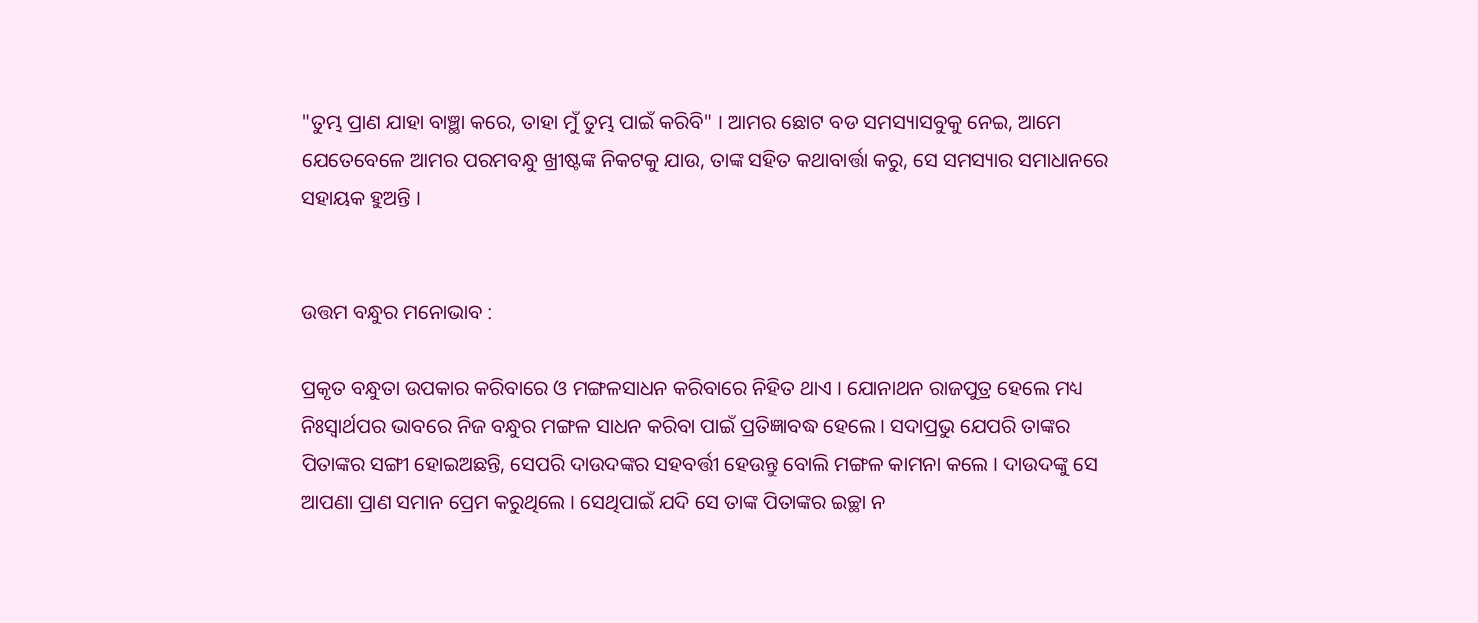"ତୁମ୍ଭ ପ୍ରାଣ ଯାହା ବାଞ୍ଛା କରେ, ତାହା ମୁଁ ତୁମ୍ଭ ପାଇଁ କରିବି" । ଆମର ଛୋଟ ବଡ ସମସ୍ୟାସବୁକୁ ନେଇ, ଆମେ ଯେତେବେଳେ ଆମର ପରମବନ୍ଧୁ ଖ୍ରୀଷ୍ଟଙ୍କ ନିକଟକୁ ଯାଉ, ତାଙ୍କ ସହିତ କଥାବାର୍ତ୍ତା କରୁ, ସେ ସମସ୍ୟାର ସମାଧାନରେ ସହାୟକ ହୁଅନ୍ତି ।


ଉତ୍ତମ ବନ୍ଧୁର ମନୋଭାବ :

ପ୍ରକୃତ ବନ୍ଧୁତା ଉପକାର କରିବାରେ ଓ ମଙ୍ଗଳସାଧନ କରିବାରେ ନିହିତ ଥାଏ । ଯୋନାଥନ ରାଜପୁତ୍ର ହେଲେ ମଧ୍ୟ ନିଃସ୍ଵାର୍ଥପର ଭାବରେ ନିଜ ବନ୍ଧୁର ମଙ୍ଗଳ ସାଧନ କରିବା ପାଇଁ ପ୍ରତିଜ୍ଞାବଦ୍ଧ ହେଲେ । ସଦାପ୍ରଭୁ ଯେପରି ତାଙ୍କର ପିତାଙ୍କର ସଙ୍ଗୀ ହୋଇଅଛନ୍ତି, ସେପରି ଦାଉଦଙ୍କର ସହବର୍ତ୍ତୀ ହେଉନ୍ତୁ ବୋଲି ମଙ୍ଗଳ କାମନା କଲେ । ଦାଉଦଙ୍କୁ ସେ ଆପଣା ପ୍ରାଣ ସମାନ ପ୍ରେମ କରୁଥିଲେ । ସେଥିପାଇଁ ଯଦି ସେ ତାଙ୍କ ପିତାଙ୍କର ଇଚ୍ଛା ନ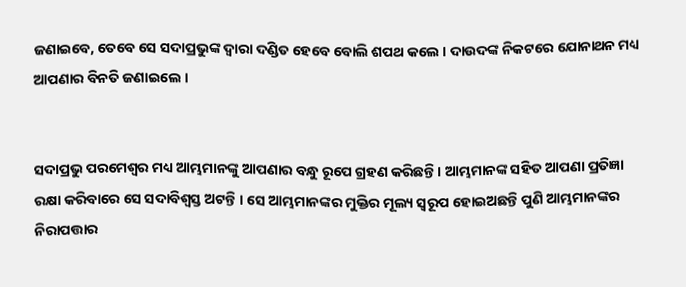ଜଣାଇବେ, ତେବେ ସେ ସଦାପ୍ରଭୁଙ୍କ ଦ୍ଵାରା ଦଣ୍ଡିତ ହେବେ ବୋଲି ଶପଥ କଲେ । ଦାଉଦଙ୍କ ନିକଟରେ ଯୋନାଥନ ମଧ୍ୟ ଆପଣାର ବିନତି ଜଣାଇଲେ ।


ସଦାପ୍ରଭୁ ପରମେଶ୍ୱର ମଧ୍ୟ ଆମ୍ଭମାନଙ୍କୁ ଆପଣାର ବନ୍ଧୁ ରୂପେ ଗ୍ରହଣ କରିଛନ୍ତି । ଆମ୍ଭମାନଙ୍କ ସହିତ ଆପଣା ପ୍ରତିଜ୍ଞା ରକ୍ଷା କରିବାରେ ସେ ସଦାବିଶ୍ଵସ୍ତ ଅଟନ୍ତି । ସେ ଆମ୍ଭମାନଙ୍କର ମୁକ୍ତିର ମୂଲ୍ୟ ସ୍ବରୂପ ହୋଇଅଛନ୍ତି ପୁଣି ଆମ୍ଭମାନଙ୍କର ନିରାପତ୍ତାର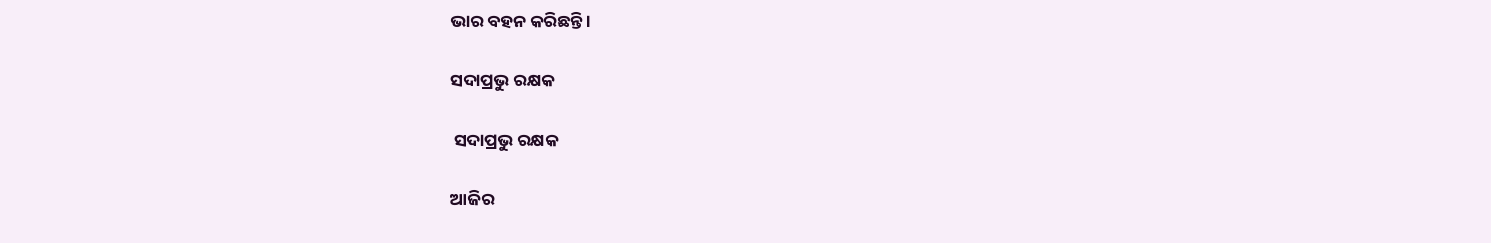ଭାର ବହନ କରିଛନ୍ତି ।

ସଦାପ୍ରଭୁ ରକ୍ଷକ

 ସଦାପ୍ରଭୁ ରକ୍ଷକ

ଆଜିର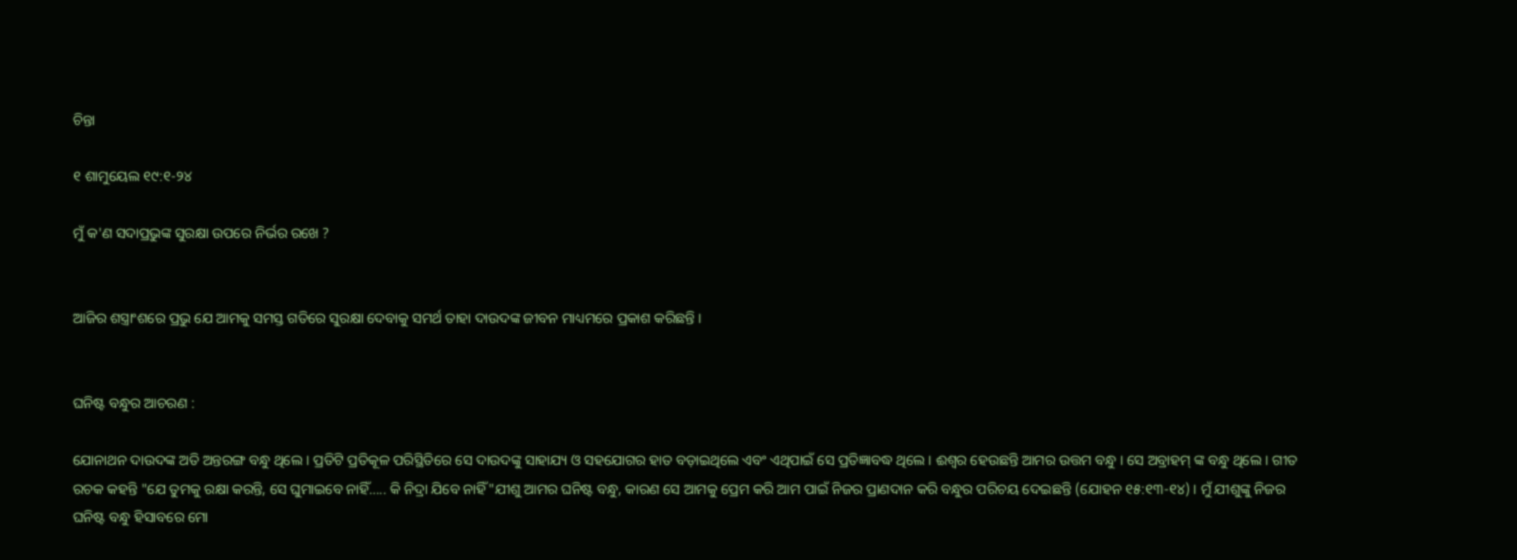ଚିନ୍ତା

୧ ଶାମୁୟେଲ ୧୯:୧-୨୪

ମୁଁ କ'ଣ ସଦାପ୍ରଭୁଙ୍କ ସୁରକ୍ଷା ଉପରେ ନିର୍ଭର ରଖେ ?


ଆଜିର ଶସ୍ତ୍ରାଂଶରେ ପ୍ରଭୁ ଯେ ଆମକୁ ସମସ୍ତ ଗତିରେ ସୁରକ୍ଷା ଦେବାକୁ ସମର୍ଥ ତାହା ଦାଉଦଙ୍କ ଜୀବନ ମାଧ୍ୟମରେ ପ୍ରକାଶ କରିଛନ୍ତି ।


ଘନିଷ୍ଟ ବନ୍ଧୁର ଆଚରଣ :

ଯୋନାଥନ ଦାଉଦଙ୍କ ଅତି ଅନ୍ତରଙ୍ଗ ବନ୍ଧୁ ଥିଲେ । ପ୍ରତିଟି ପ୍ରତିକୂଳ ପରିସ୍ଥିତିରେ ସେ ଦାଉଦଙ୍କୁ ସାହାଯ୍ୟ ଓ ସହଯୋଗର ହାତ ବଡ଼ାଇଥିଲେ ଏବଂ ଏଥିପାଇଁ ସେ ପ୍ରତିଜ୍ଞାବଦ୍ଧ ଥିଲେ । ଈଶ୍ଵର ହେଉଛନ୍ତି ଆମର ଉତ୍ତମ ବନ୍ଧୁ । ସେ ଅବ୍ରାହମ୍ ଙ୍କ ବନ୍ଧୁ ଥିଲେ । ଗୀତ ରଚକ କହନ୍ତି "ଯେ ତୁମକୁ ରକ୍ଷା କରନ୍ତି, ସେ ଘୁମାଇବେ ନାହିଁ….. କି ନିଦ୍ରା ଯିବେ ନାହିଁ"ଯୀଶୁ ଆମର ଘନିଷ୍ଟ ବନ୍ଧୁ, କାରଣ ସେ ଆମକୁ ପ୍ରେମ କରି ଆମ ପାଇଁ ନିଜର ପ୍ରାଣଦାନ କରି ବନ୍ଧୁର ପରିଚୟ ଦେଇଛନ୍ତି (ଯୋହନ ୧୫:୧୩-୧୪) । ମୁଁ ଯୀଶୁଙ୍କୁ ନିଜର ଘନିଷ୍ଟ ବନ୍ଧୁ ହିସାବରେ ମୋ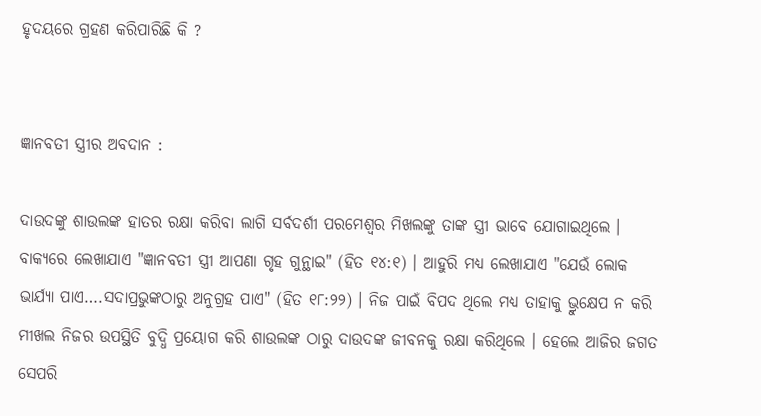ହୃଦୟରେ ଗ୍ରହଣ କରିପାରିଛି କି ?


ଜ୍ଞାନବତୀ ସ୍ତ୍ରୀର ଅବଦାନ :

ଦାଉଦଙ୍କୁ ଶାଉଲଙ୍କ ହାତର ରକ୍ଷା କରିବା ଲାଗି ସର୍ବଦର୍ଶୀ ପରମେଶ୍ୱର ମିଖଲଙ୍କୁ ତାଙ୍କ ସ୍ତ୍ରୀ ଭାବେ ଯୋଗାଇଥିଲେ । ବାକ୍ୟରେ ଲେଖାଯାଏ "ଜ୍ଞାନବତୀ ସ୍ତ୍ରୀ ଆପଣା ଗୃହ ଗୁନ୍ଥାଇ" (ହିତ ୧୪:୧) । ଆହୁରି ମଧ୍ୟ ଲେଖାଯାଏ "ଯେଉଁ ଲୋକ ଭାର୍ଯ୍ୟା ପାଏ….ସଦାପ୍ରଭୁଙ୍କଠାରୁ ଅନୁଗ୍ରହ ପାଏ" (ହିତ ୧୮:୨୨) । ନିଜ ପାଇଁ ବିପଦ ଥିଲେ ମଧ୍ୟ ତାହାକୁ ଭ୍ରୁକ୍ଷେପ ନ କରି ମୀଖଲ ନିଜର ଉପସ୍ଥିତି ବୁଦ୍ଧି ପ୍ରୟୋଗ କରି ଶାଉଲଙ୍କ ଠାରୁ ଦାଉଦଙ୍କ ଜୀବନକୁ ରକ୍ଷା କରିଥିଲେ । ହେଲେ ଆଜିର ଜଗତ ସେପରି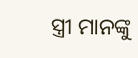ସ୍ତ୍ରୀ ମାନଙ୍କୁ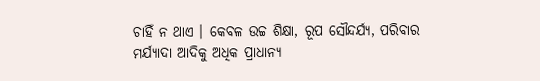ଚାହିଁ ନ ଥାଏ । କେବଳ ଉଚ୍ଚ ଶିକ୍ଷା, ରୂପ ସୌନ୍ଦର୍ଯ୍ୟ, ପରିବାର ମର୍ଯ୍ୟାଦା ଆଦିକୁ ଅଧିକ ପ୍ରାଧାନ୍ୟ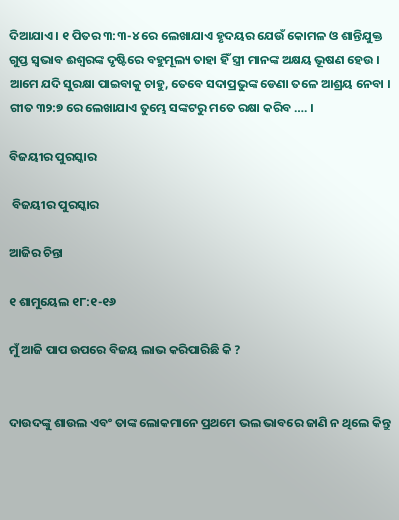ଦିଆଯାଏ । ୧ ପିତର ୩:୩-୪ ରେ ଲେଖାଯାଏ ହୃଦୟର ଯେଉଁ କୋମଳ ଓ ଶାନ୍ତିଯୁକ୍ତ ଗୁପ୍ତ ସ୍ଵଭାବ ଈଶ୍ୱରଙ୍କ ଦୃଷ୍ଟିରେ ବହୁମୂଲ୍ୟ ତାହା ହିଁ ସ୍ତ୍ରୀ ମାନଙ୍କ ଅକ୍ଷୟ ଭୂଷଣ ହେଉ । ଆମେ ଯଦି ସୁରକ୍ଷା ପାଇବାକୁ ଚାହୁ, ତେବେ ସଦାପ୍ରଭୁଙ୍କ ଡେଣା ତଳେ ଆଶ୍ରୟ ନେବା । ଗୀତ ୩୨:୭ ରେ ଲେଖାଯାଏ ତୁମ୍ଭେ ସଙ୍କଟରୁ ମତେ ରକ୍ଷା କରିବ …. ।

ବିଜୟୀର ପୁରସ୍କାର

 ବିଜୟୀର ପୁରସ୍କାର

ଆଜିର ଚିନ୍ତା

୧ ଶାମୁୟେଲ ୧୮:୧-୧୬

ମୁଁ ଆଜି ପାପ ଉପରେ ବିଜୟ ଲାଭ କରିପାରିଛି କି ?


ଦାଉଦଙ୍କୁ ଶାଉଲ ଏବଂ ତାଙ୍କ ଲୋକମାନେ ପ୍ରଥମେ ଭଲ ଭାବରେ ଜାଣି ନ ଥିଲେ କିନ୍ତୁ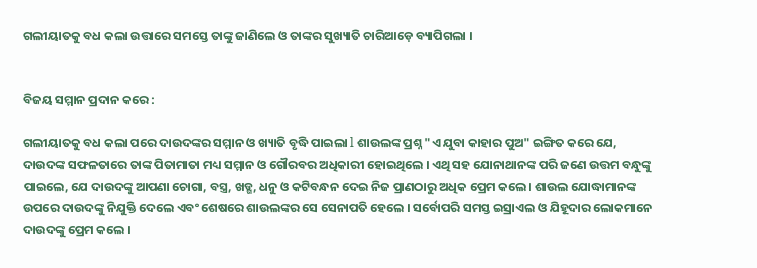ଗଲୀୟାତକୁ ବଧ କଲା ଉତ୍ତାରେ ସମସ୍ତେ ତାଙ୍କୁ ଜାଣିଲେ ଓ ତାଙ୍କର ସୁଖ୍ୟାତି ଚାରିଆଡ଼େ ବ୍ୟାପିଗଲା ।


ବିଜୟ ସମ୍ମାନ ପ୍ରଦାନ କରେ :

ଗଲୀୟାତକୁ ବଧ କଲା ପରେ ଦାଉଦଙ୍କର ସମ୍ମାନ ଓ ଖ୍ୟାତି ବୃଦ୍ଧି ପାଇଲା l ଶାଉଲଙ୍କ ପ୍ରଶ୍ନ "ଏ ଯୁବା କାହାର ପୁଅ" ଇଙ୍ଗିତ କରେ ଯେ, ଦାଉଦଙ୍କ ସଫଳତାରେ ତାଙ୍କ ପିତାମାତା ମଧ୍ୟ ସମ୍ମାନ ଓ ଗୌରବର ଅଧିକାରୀ ହୋଇଥିଲେ । ଏଥି ସହ ଯୋନାଥାନଙ୍କ ପରି ଜଣେ ଉତ୍ତମ ବନ୍ଧୁଙ୍କୁ ପାଇଲେ, ଯେ ଦାଉଦଙ୍କୁ ଆପଣା ଚୋଗା, ବସ୍ତ୍ର, ଖଡ୍ଗ, ଧନୁ ଓ କଟିବନ୍ଧନ ଦେଇ ନିଜ ପ୍ରାଣଠାରୁ ଅଧିକ ପ୍ରେମ କଲେ । ଶାଉଲ ଯୋଦ୍ଧାମାନଙ୍କ ଉପରେ ଦାଉଦଙ୍କୁ ନିଯୁକ୍ତି ଦେଲେ ଏବଂ ଶେଷରେ ଶାଉଲଙ୍କର ସେ ସେନାପତି ହେଲେ । ସର୍ବୋପରି ସମସ୍ତ ଇସ୍ରାଏଲ ଓ ଯିହୂଦାର ଲୋକମାନେ ଦାଉଦଙ୍କୁ ପ୍ରେମ କଲେ ।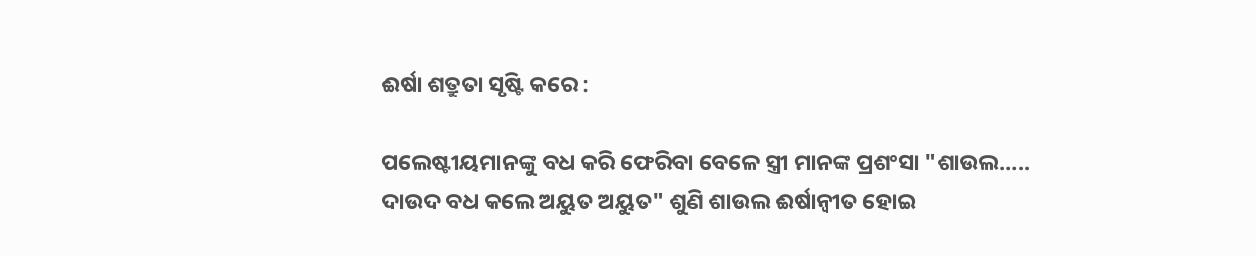ଈର୍ଷା ଶତ୍ରୁତା ସୃଷ୍ଟି କରେ :

ପଲେଷ୍ଟୀୟମାନଙ୍କୁ ବଧ କରି ଫେରିବା ବେଳେ ସ୍ତ୍ରୀ ମାନଙ୍କ ପ୍ରଶଂସା "ଶାଉଲ….. ଦାଉଦ ବଧ କଲେ ଅୟୁତ ଅୟୁତ" ଶୁଣି ଶାଉଲ ଈର୍ଷାନ୍ଵୀତ ହୋଇ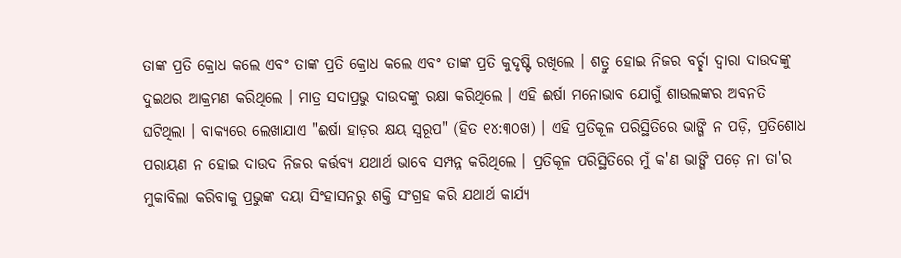ତାଙ୍କ ପ୍ରତି କ୍ରୋଧ କଲେ ଏବଂ ତାଙ୍କ ପ୍ରତି କ୍ରୋଧ କଲେ ଏବଂ ତାଙ୍କ ପ୍ରତି କୁଦୃଷ୍ଟି ରଖିଲେ । ଶତ୍ରୁ ହୋଇ ନିଜର ବର୍ଚ୍ଛା ଦ୍ଵାରା ଦାଉଦଙ୍କୁ ଦୁଇଥର ଆକ୍ରମଣ କରିଥିଲେ । ମାତ୍ର ସଦାପ୍ରଭୁ ଦାଉଦଙ୍କୁ ରକ୍ଷା କରିଥିଲେ । ଏହି ଈର୍ଷା ମନୋଭାବ ଯୋଗୁଁ ଶାଉଲଙ୍କର ଅବନତି ଘଟିଥିଲା । ବାକ୍ୟରେ ଲେଖାଯାଏ "ଈର୍ଷା ହାଡ଼ର କ୍ଷୟ ସ୍ଵରୂପ" (ହିତ ୧୪:୩୦ଖ) । ଏହି ପ୍ରତିକୂଳ ପରିସ୍ଥିତିରେ ଭାଙ୍ଗି ନ ପଡ଼ି, ପ୍ରତିଶୋଧ ପରାୟଣ ନ ହୋଇ ଦାଉଦ ନିଜର କର୍ତ୍ତବ୍ୟ ଯଥାର୍ଥ ଭାବେ ସମ୍ପନ୍ନ କରିଥିଲେ । ପ୍ରତିକୂଳ ପରିସ୍ଥିତିରେ ମୁଁ କ'ଣ ଭାଙ୍ଗି ପଡ଼େ ନା ତା'ର ମୁକାବିଲା କରିବାକୁ ପ୍ରଭୁଙ୍କ ଦୟା ସିଂହାସନରୁ ଶକ୍ତି ସଂଗ୍ରହ କରି ଯଥାର୍ଥ କାର୍ଯ୍ୟ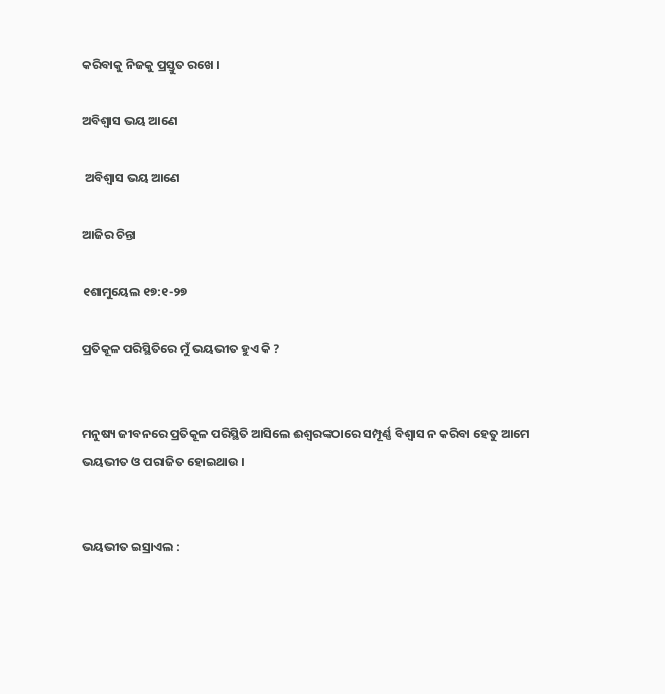କରିବାକୁ ନିଜକୁ ପ୍ରସ୍ତୁତ ରଖେ ।

ଅବିଶ୍ବାସ ଭୟ ଆଣେ

 ଅବିଶ୍ବାସ ଭୟ ଆଣେ

ଆଜିର ଚିନ୍ତା

୧ଶାମୁୟେଲ ୧୭:୧-୨୭

ପ୍ରତିକୂଳ ପରିସ୍ଥିତିରେ ମୁଁ ଭୟଭୀତ ହୁଏ କି ?


ମନୁଷ୍ୟ ଜୀବନରେ ପ୍ରତିକୂଳ ପରିସ୍ଥିତି ଆସିଲେ ଈଶ୍ୱରଙ୍କଠାରେ ସମ୍ପୂର୍ଣ୍ଣ ବିଶ୍ଵାସ ନ କରିବା ହେତୁ ଆମେ ଭୟଭୀତ ଓ ପରାଜିତ ହୋଇଥାଉ ।


ଭୟଭୀତ ଇସ୍ରାଏଲ :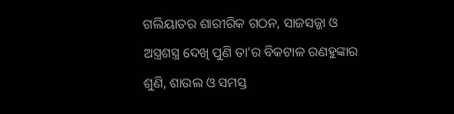ଗଲିୟାତର ଶାରୀରିକ ଗଠନ, ସାଜସଜ୍ଜା ଓ ଅସ୍ତ୍ରଶସ୍ତ୍ର ଦେଖି ପୁଣି ତା'ର ବିକଟାଳ ରଣହୁଙ୍କାର ଶୁଣି, ଶାଉଲ ଓ ସମସ୍ତ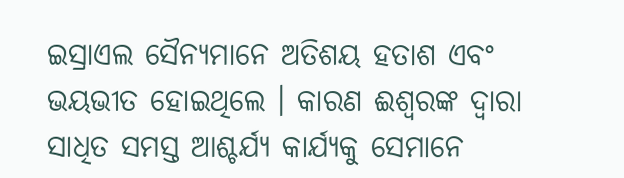ଇସ୍ରାଏଲ ସୈନ୍ୟମାନେ ଅତିଶୟ ହତାଶ ଏବଂ ଭୟଭୀତ ହୋଇଥିଲେ । କାରଣ ଈଶ୍ୱରଙ୍କ ଦ୍ଵାରା ସାଧିତ ସମସ୍ତ ଆଶ୍ଚର୍ଯ୍ୟ କାର୍ଯ୍ୟକୁ ସେମାନେ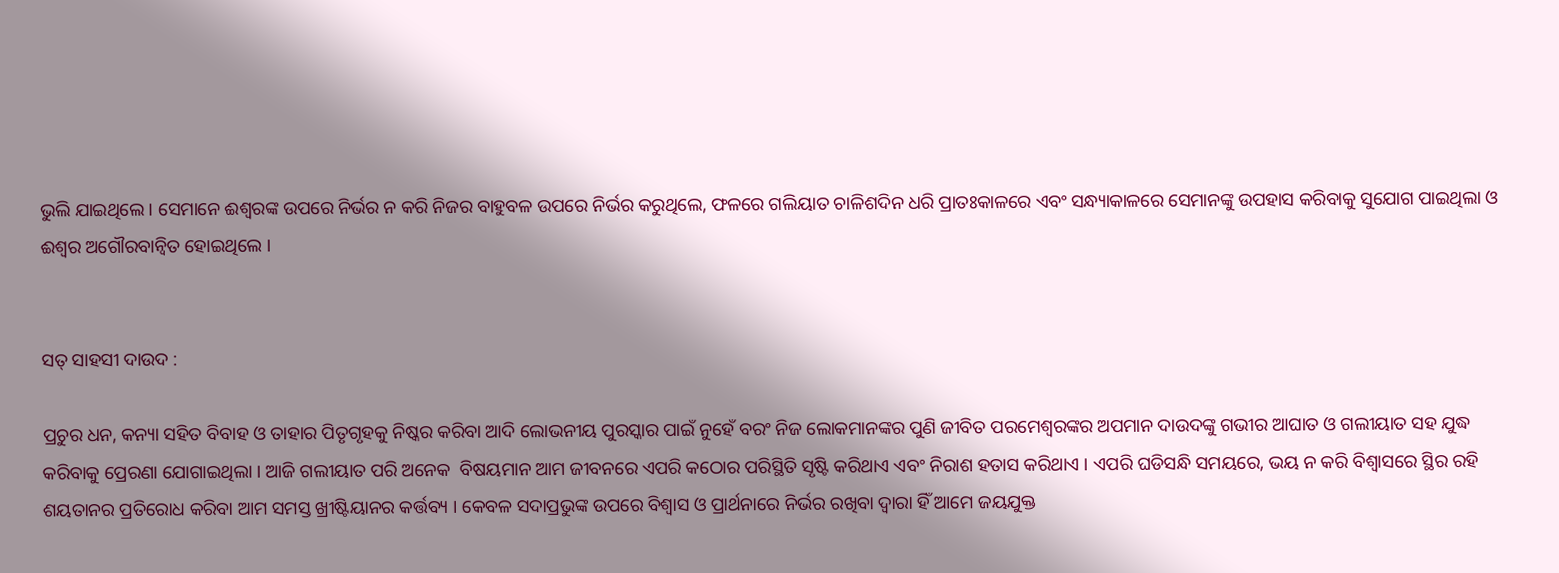ଭୁଲି ଯାଇଥିଲେ । ସେମାନେ ଈଶ୍ୱରଙ୍କ ଉପରେ ନିର୍ଭର ନ କରି ନିଜର ବାହୁବଳ ଉପରେ ନିର୍ଭର କରୁଥିଲେ, ଫଳରେ ଗଲିୟାତ ଚାଳିଶଦିନ ଧରି ପ୍ରାତଃକାଳରେ ଏବଂ ସନ୍ଧ୍ୟାକାଳରେ ସେମାନଙ୍କୁ ଉପହାସ କରିବାକୁ ସୁଯୋଗ ପାଇଥିଲା ଓ ଈଶ୍ଵର ଅଗୌରବାନ୍ଵିତ ହୋଇଥିଲେ ।


ସତ୍ ସାହସୀ ଦାଉଦ :

ପ୍ରଚୁର ଧନ, କନ୍ୟା ସହିତ ବିବାହ ଓ ତାହାର ପିତୃଗୃହକୁ ନିଷ୍କର କରିବା ଆଦି ଲୋଭନୀୟ ପୁରସ୍କାର ପାଇଁ ନୁହେଁ ବରଂ ନିଜ ଲୋକମାନଙ୍କର ପୁଣି ଜୀବିତ ପରମେଶ୍ୱରଙ୍କର ଅପମାନ ଦାଉଦଙ୍କୁ ଗଭୀର ଆଘାତ ଓ ଗଲୀୟାତ ସହ ଯୁଦ୍ଧ କରିବାକୁ ପ୍ରେରଣା ଯୋଗାଇଥିଲା । ଆଜି ଗଲୀୟାତ ପରି ଅନେକ  ବିଷୟମାନ ଆମ ଜୀବନରେ ଏପରି କଠୋର ପରିସ୍ଥିତି ସୃଷ୍ଟି କରିଥାଏ ଏବଂ ନିରାଶ ହତାସ କରିଥାଏ । ଏପରି ଘଡିସନ୍ଧି ସମୟରେ, ଭୟ ନ କରି ବିଶ୍ଵାସରେ ସ୍ଥିର ରହି ଶୟତାନର ପ୍ରତିରୋଧ କରିବା ଆମ ସମସ୍ତ ଖ୍ରୀଷ୍ଟିୟାନର କର୍ତ୍ତବ୍ୟ । କେବଳ ସଦାପ୍ରଭୁଙ୍କ ଉପରେ ବିଶ୍ଵାସ ଓ ପ୍ରାର୍ଥନାରେ ନିର୍ଭର ରଖିବା ଦ୍ଵାରା ହିଁ ଆମେ ଜୟଯୁକ୍ତ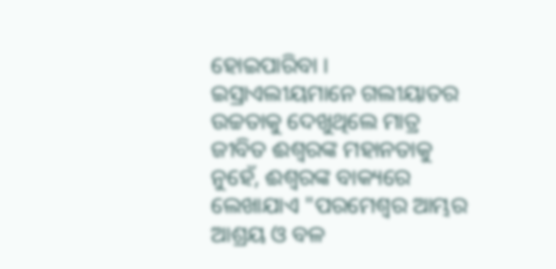ହୋଇପାରିବା । ଇସ୍ରାଏଲୀୟମାନେ ଗଲୀୟାତର ଉଚ୍ଚତାକୁ ଦେଖୁଥିଲେ ମାତ୍ର ଜୀବିତ ଈଶ୍ୱରଙ୍କ ମହାନତାକୁ ନୁହେଁ, ଈଶ୍ୱରଙ୍କ ବାକ୍ୟରେ ଲେଖାଯାଏ "ପରମେଶ୍ୱର ଆମ୍ଭର ଆଶ୍ରୟ ଓ ବଳ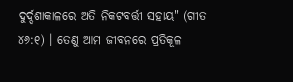ଦୁର୍ଦ୍ଦଶାକାଳରେ ଅତି ନିକଟବର୍ତ୍ତୀ ସହାୟ" (ଗୀତ ୪୬:୧) । ତେଣୁ ଆମ ଜୀବନରେ ପ୍ରତିକୂଳ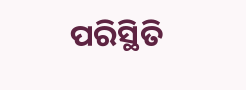ପରିସ୍ଥିତି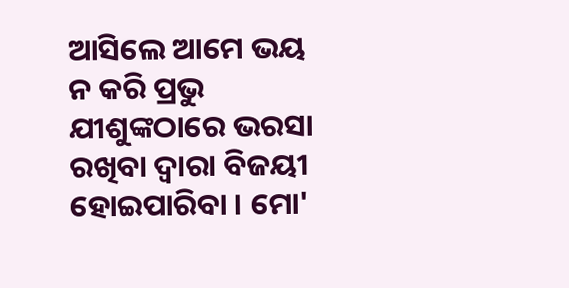ଆସିଲେ ଆମେ ଭୟ ନ କରି ପ୍ରଭୁ ଯୀଶୁଙ୍କଠାରେ ଭରସା ରଖିବା ଦ୍ଵାରା ବିଜୟୀ ହୋଇପାରିବା । ମୋ'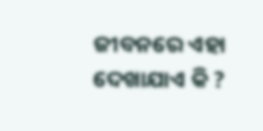ଜୀବନରେ ଏହା ଦେଖାଯାଏ କି ?